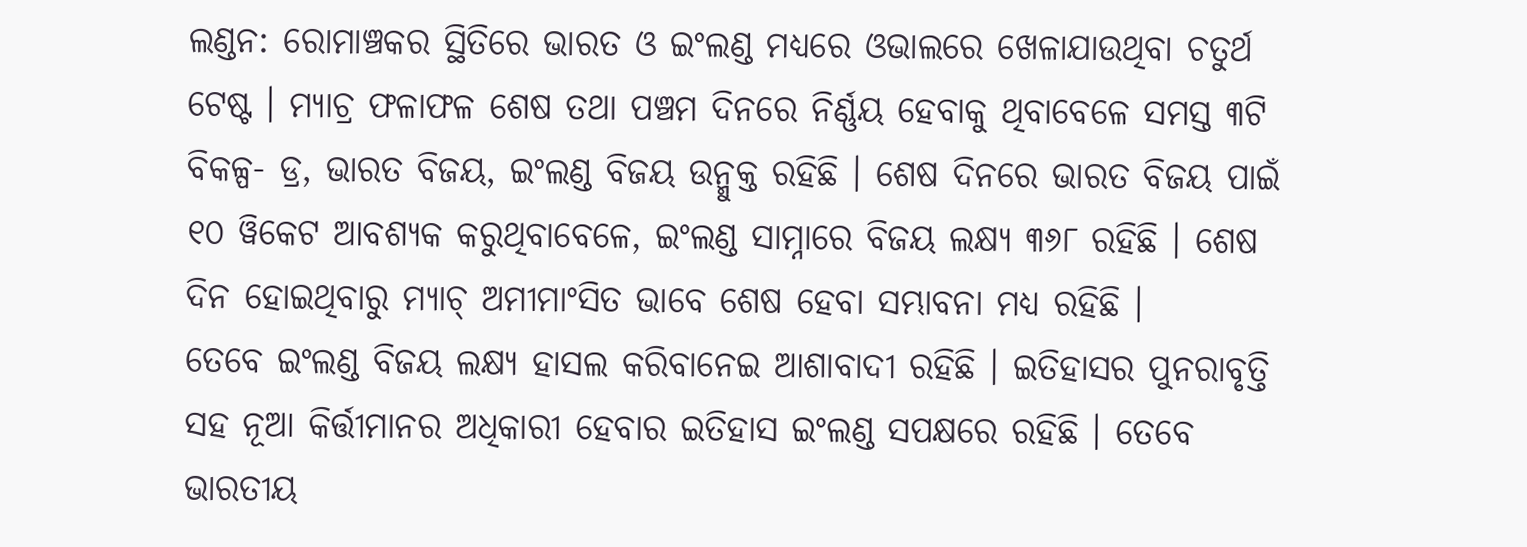ଲଣ୍ଡନ: ରୋମାଞ୍ଚକର ସ୍ଥିତିରେ ଭାରତ ଓ ଇଂଲଣ୍ଡ ମଧ୍ୟରେ ଓଭାଲରେ ଖେଳାଯାଉଥିବା ଚତୁର୍ଥ ଟେଷ୍ଟ । ମ୍ୟାଚ୍ର ଫଳାଫଳ ଶେଷ ତଥା ପଞ୍ଚମ ଦିନରେ ନିର୍ଣ୍ଣୟ ହେବାକୁ ଥିବାବେଳେ ସମସ୍ତ ୩ଟି ବିକଳ୍ପ- ଡ୍ର, ଭାରତ ବିଜୟ, ଇଂଲଣ୍ଡ ବିଜୟ ଉନ୍ମୁକ୍ତ ରହିଛି । ଶେଷ ଦିନରେ ଭାରତ ବିଜୟ ପାଇଁ ୧୦ ୱିକେଟ ଆବଶ୍ୟକ କରୁଥିବାବେଳେ, ଇଂଲଣ୍ଡ ସାମ୍ନାରେ ବିଜୟ ଲକ୍ଷ୍ୟ ୩୬୮ ରହିଛି । ଶେଷ ଦିନ ହୋଇଥିବାରୁ ମ୍ୟାଚ୍ ଅମୀମାଂସିତ ଭାବେ ଶେଷ ହେବା ସମ୍ଭାବନା ମଧ୍ୟ ରହିଛି ।
ତେବେ ଇଂଲଣ୍ଡ ବିଜୟ ଲକ୍ଷ୍ୟ ହାସଲ କରିବାନେଇ ଆଶାବାଦୀ ରହିଛି । ଇତିହାସର ପୁନରାବୃତ୍ତି ସହ ନୂଆ କିର୍ତ୍ତୀମାନର ଅଧିକାରୀ ହେବାର ଇତିହାସ ଇଂଲଣ୍ଡ ସପକ୍ଷରେ ରହିଛି । ତେବେ ଭାରତୀୟ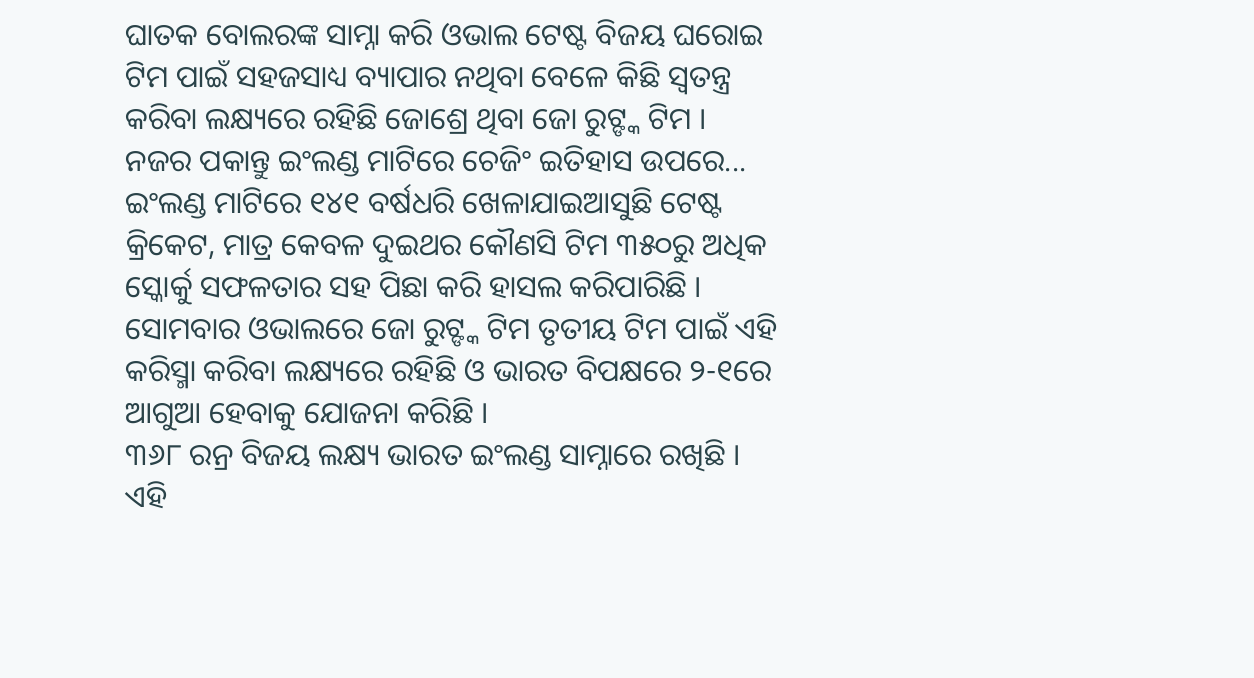ଘାତକ ବୋଲରଙ୍କ ସାମ୍ନା କରି ଓଭାଲ ଟେଷ୍ଟ ବିଜୟ ଘରୋଇ ଟିମ ପାଇଁ ସହଜସାଧ୍ୟ ବ୍ୟାପାର ନଥିବା ବେଳେ କିଛି ସ୍ବତନ୍ତ୍ର କରିବା ଲକ୍ଷ୍ୟରେ ରହିଛି ଜୋଶ୍ରେ ଥିବା ଜୋ ରୁଟ୍ଙ୍କ ଟିମ ।
ନଜର ପକାନ୍ତୁ ଇଂଲଣ୍ଡ ମାଟିରେ ଚେଜିଂ ଇତିହାସ ଉପରେ...
ଇଂଲଣ୍ଡ ମାଟିରେ ୧୪୧ ବର୍ଷଧରି ଖେଳାଯାଇଆସୁଛି ଟେଷ୍ଟ କ୍ରିକେଟ, ମାତ୍ର କେବଳ ଦୁଇଥର କୌଣସି ଟିମ ୩୫୦ରୁ ଅଧିକ ସ୍କୋର୍କୁ ସଫଳତାର ସହ ପିଛା କରି ହାସଲ କରିପାରିଛି । ସୋମବାର ଓଭାଲରେ ଜୋ ରୁଟ୍ଙ୍କ ଟିମ ତୃତୀୟ ଟିମ ପାଇଁ ଏହି କରିସ୍ମା କରିବା ଲକ୍ଷ୍ୟରେ ରହିଛି ଓ ଭାରତ ବିପକ୍ଷରେ ୨-୧ରେ ଆଗୁଆ ହେବାକୁ ଯୋଜନା କରିଛି ।
୩୬୮ ରନ୍ର ବିଜୟ ଲକ୍ଷ୍ୟ ଭାରତ ଇଂଲଣ୍ଡ ସାମ୍ନାରେ ରଖିଛି । ଏହି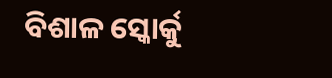ବିଶାଳ ସ୍କୋର୍କୁ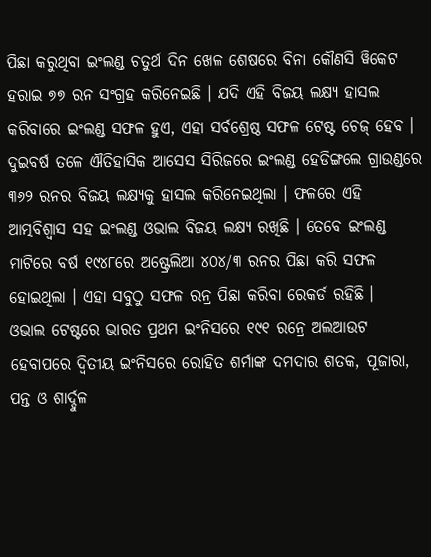ପିଛା କରୁଥିବା ଇଂଲଣ୍ଡ ଚତୁର୍ଥ ଦିନ ଖେଳ ଶେଷରେ ବିନା କୌଣସି ୱିକେଟ ହରାଇ ୭୭ ରନ ସଂଗ୍ରହ କରିନେଇଛି । ଯଦି ଏହି ବିଜୟ ଲକ୍ଷ୍ୟ ହାସଲ କରିବାରେ ଇଂଲଣ୍ଡ ସଫଳ ହୁଏ, ଏହା ସର୍ବଶ୍ରେଷ୍ଠ ସଫଳ ଟେଷ୍ଟ ଚେଜ୍ ହେବ ।
ଦୁଇବର୍ଷ ତଳେ ଐତିହାସିକ ଆସେସ ସିରିଜରେ ଇଂଲଣ୍ଡ ହେଡିଙ୍ଗଲେ ଗ୍ରାଉଣ୍ଡରେ ୩୬୨ ରନର ବିଜୟ ଲକ୍ଷ୍ୟକୁ ହାସଲ କରିନେଇଥିଲା । ଫଳରେ ଏହି ଆତ୍ମବିଶ୍ବାସ ସହ ଇଂଲଣ୍ଡ ଓଭାଲ ବିଜୟ ଲକ୍ଷ୍ୟ ରଖିଛି । ତେବେ ଇଂଲଣ୍ଡ ମାଟିରେ ବର୍ଷ ୧୯୪୮ରେ ଅଷ୍ଟ୍ରେଲିଆ ୪୦୪/୩ ରନର ପିଛା କରି ସଫଳ ହୋଇଥିଲା । ଏହା ସବୁଠୁ ସଫଳ ରନ୍ର ପିଛା କରିବା ରେକର୍ଡ ରହିଛି ।
ଓଭାଲ ଟେଷ୍ଟରେ ଭାରତ ପ୍ରଥମ ଇଂନିସରେ ୧୯୧ ରନ୍ରେ ଅଲଆଉଟ ହେବାପରେ ଦ୍ବିତୀୟ ଇଂନିସରେ ରୋହିତ ଶର୍ମାଙ୍କ ଦମଦାର ଶତକ, ପୂଜାରା, ପନ୍ତ ଓ ଶାର୍ଦ୍ଦୁଳ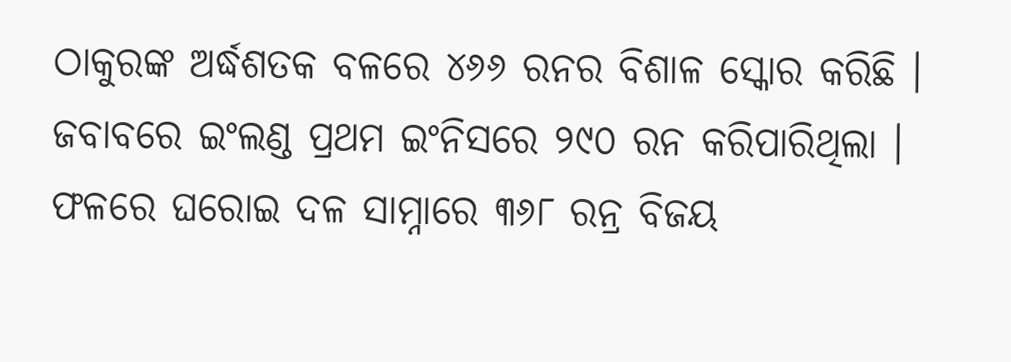ଠାକୁରଙ୍କ ଅର୍ଦ୍ଧଶତକ ବଳରେ ୪୬୬ ରନର ବିଶାଳ ସ୍କୋର କରିଛି । ଜବାବରେ ଇଂଲଣ୍ଡ ପ୍ରଥମ ଇଂନିସରେ ୨୯୦ ରନ କରିପାରିଥିଲା । ଫଳରେ ଘରୋଇ ଦଳ ସାମ୍ନାରେ ୩୬୮ ରନ୍ର ବିଜୟ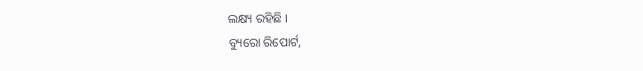ଲକ୍ଷ୍ୟ ରହିଛି ।
ବ୍ୟୁରୋ ରିପୋର୍ଟ,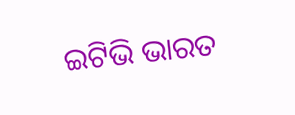ଇଟିଭି ଭାରତ